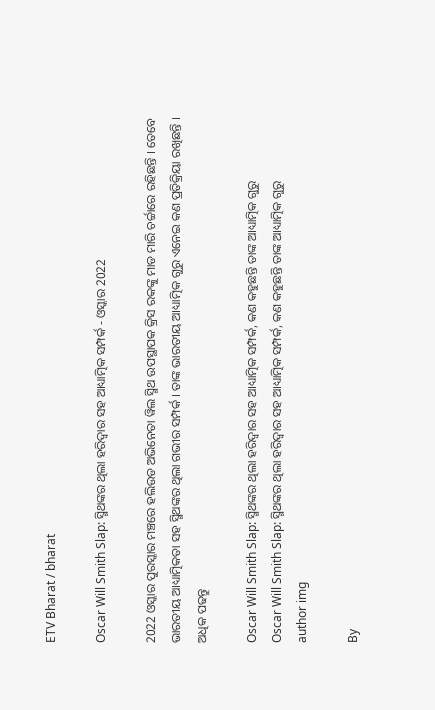ETV Bharat / bharat

Oscar Will Smith Slap: ସ୍ମିଥଙ୍କର ଥିଲା ହରିଦ୍ବାର ସହ ଆଧ୍ୟାତ୍ମିକ ସମ୍ପର୍କ - ଓସ୍କାର 2022

2022 ଓସ୍କାର ପୁରସ୍କାର ମଞ୍ଚରେ ହଲିଉଡ ଅଭିନେତା ୱିଲ ସ୍ମିଥ ଉପସ୍ଥାପକ କ୍ରିସ ରକଙ୍କୁ ମାଡ ମାରି ଚର୍ଚ୍ଚାରେ ରହିଛନ୍ତି । ତେବେ ଭାରତୀୟ ଆଧ୍ୟାତ୍ମିକତା ସହ ସ୍ମିଥଙ୍କର ଥିଲା ଗଭୀର ସମ୍ପର୍କ । ତାଙ୍କ ଭାରତୀୟ ଆଧ୍ୟାତ୍ମିକ ଗୁରୁ ଏନେଇ କଣ ପ୍ରତିକ୍ରିୟା ରଖିଛନ୍ତି । ଅଧିକ ପଢନ୍ତୁ

Oscar Will Smith Slap: ସ୍ମିଥଙ୍କର ଥିଲା ହରିଦ୍ବାର ସହ ଆଧ୍ୟାତ୍ମିକ ସମ୍ପର୍କ, କଣ କହୁଛନ୍ତି ତାଙ୍କ ଆଧ୍ୟାତ୍ମିକ ଗୁରୁ
Oscar Will Smith Slap: ସ୍ମିଥଙ୍କର ଥିଲା ହରିଦ୍ବାର ସହ ଆଧ୍ୟାତ୍ମିକ ସମ୍ପର୍କ, କଣ କହୁଛନ୍ତି ତାଙ୍କ ଆଧ୍ୟାତ୍ମିକ ଗୁରୁ
author img

By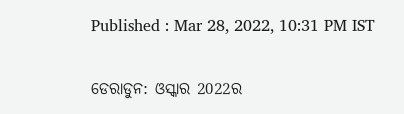Published : Mar 28, 2022, 10:31 PM IST

ଡେରାଡୁନ: ଓସ୍କାର 2022ର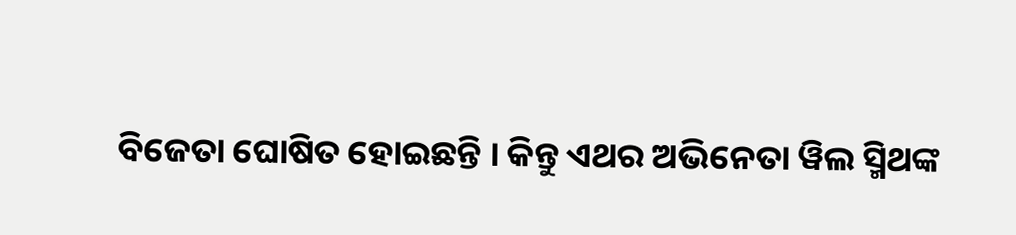ବିଜେତା ଘୋଷିତ ହୋଇଛନ୍ତି । କିନ୍ତୁ ଏଥର ଅଭିନେତା ୱିଲ ସ୍ମିଥଙ୍କ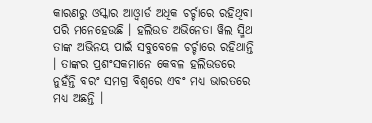କାରଣରୁ ଓସ୍କାର ଆଓ୍ବାର୍ଡ ଅଧିକ ଚର୍ଚ୍ଚାରେ ରହିଥିବା ପରି ମନେହେଉଛି । ହଲିଉଡ ଅଭିନେତା ୱିଲ ସ୍ମିଥ ତାଙ୍କ ଅଭିନୟ ପାଇଁ ସବୁବେଳେ ଚର୍ଚ୍ଚାରେ ରହିଥାନ୍ତି । ତାଙ୍କର ପ୍ରଶଂସକମାନେ କେବଳ ହଲିଉଡରେ ନୁହଁନ୍ତି ବରଂ ସମଗ୍ର ବିଶ୍ୱରେ ଏବଂ ମଧ୍ୟ ଭାରତରେ ମଧ୍ୟ ଅଛନ୍ତି ।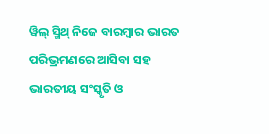ୱିଲ୍ ସ୍ମିଥ୍ ନିଜେ ବାରମ୍ବାର ଭାରତ ପରିଭ୍ରମଣରେ ଆସିବା ସହ ଭାରତୀୟ ସଂସ୍କୃତି ଓ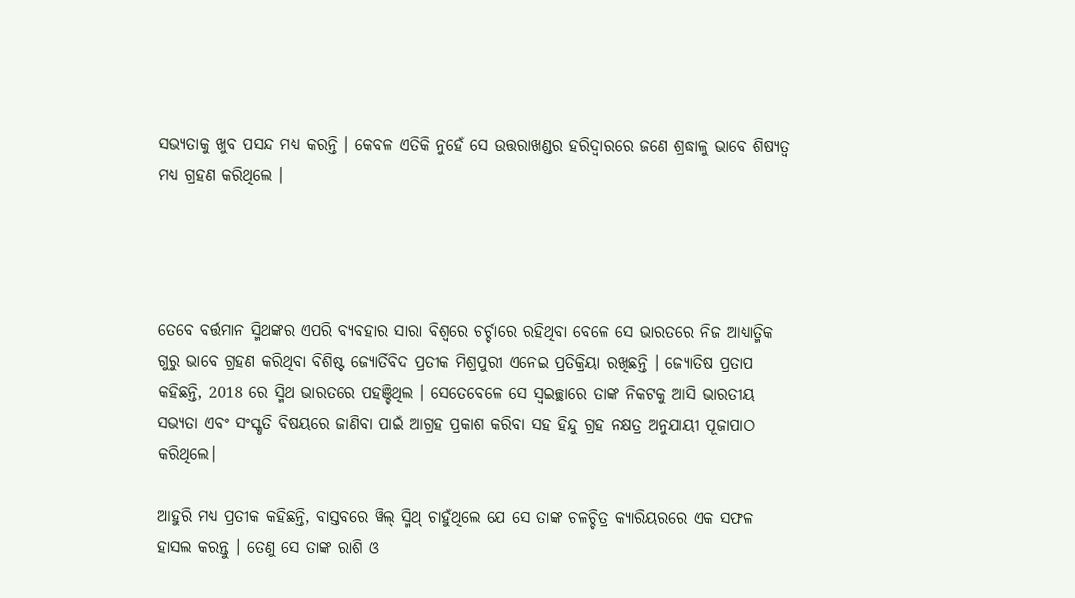ସଭ୍ୟତାକୁ ଖୁବ ପସନ୍ଦ ମଧ୍ୟ କରନ୍ତି । କେବଳ ଏତିକି ନୁହେଁ ସେ ଉତ୍ତରାଖଣ୍ଡର ହରିଦ୍ୱାରରେ ଜଣେ ଶ୍ରଦ୍ଧାଳୁ ଭାବେ ଶିଷ୍ୟତ୍ବ ମଧ୍ୟ ଗ୍ରହଣ କରିଥିଲେ ।




ତେବେ ବର୍ତ୍ତମାନ ସ୍ମିଥଙ୍କର ଏପରି ବ୍ୟବହାର ସାରା ବିଶ୍ବରେ ଚର୍ଚ୍ଚାରେ ରହିଥିବା ବେଳେ ସେ ଭାରତରେ ନିଜ ଆଧ୍ୟାତ୍ମିକ ଗୁରୁ ଭାବେ ଗ୍ରହଣ କରିଥିବା ବିଶିଷ୍ଟ ଜ୍ୟୋର୍ତିବିଦ ପ୍ରତୀକ ମିଶ୍ରପୁରୀ ଏନେଇ ପ୍ରତିକ୍ରିୟା ରଖିଛନ୍ତି । ଜ୍ୟୋତିଷ ପ୍ରତାପ କହିଛନ୍ତି, 2018 ରେ ସ୍ମିଥ ଭାରତରେ ପହଞ୍ଚିଥିଲ । ସେତେବେଳେ ସେ ସ୍ବଇଚ୍ଛାରେ ତାଙ୍କ ନିକଟକୁ ଆସି ଭାରତୀୟ ସଭ୍ୟତା ଏବଂ ସଂସ୍କୃତି ବିଷୟରେ ଜାଣିବା ପାଇଁ ଆଗ୍ରହ ପ୍ରକାଶ କରିବା ସହ ହିନ୍ଦୁ ଗ୍ରହ ନକ୍ଷତ୍ର ଅନୁଯାୟୀ ପୂଜାପାଠ କରିଥିଲେ।

ଆହୁରି ମଧ୍ୟ ପ୍ରତୀକ କହିଛନ୍ତି, ବାସ୍ତବରେ ୱିଲ୍ ସ୍ମିଥ୍ ଚାହୁଁଥିଲେ ଯେ ସେ ତାଙ୍କ ଚଳଚ୍ଚିତ୍ର କ୍ୟାରିୟରରେ ଏକ ସଫଳ ହାସଲ କରନ୍ତୁ । ତେଣୁ ସେ ତାଙ୍କ ରାଶି ଓ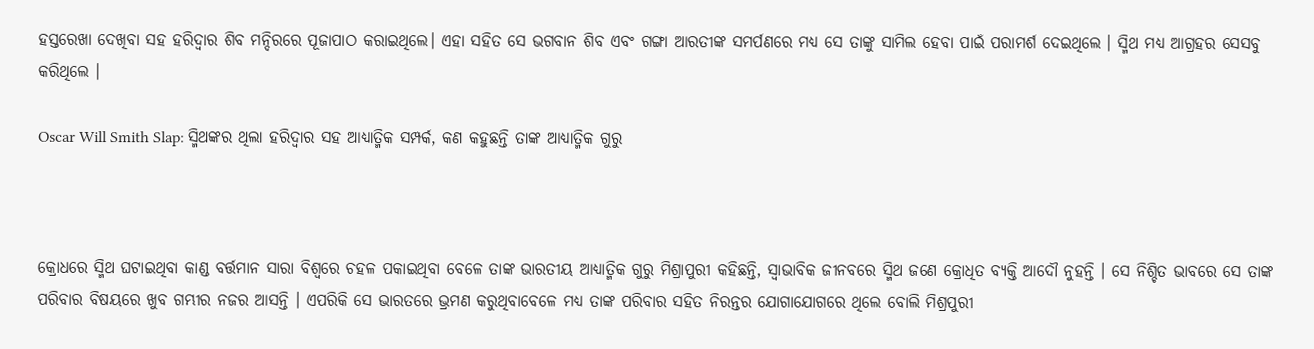ହସ୍ତରେଖା ଦେଖିବା ସହ ହରିଦ୍ୱାର ଶିବ ମନ୍ଦିରରେ ପୂଜାପାଠ କରାଇଥିଲେ। ଏହା ସହିତ ସେ ଭଗବାନ ଶିବ ଏବଂ ଗଙ୍ଗା ଆରତୀଙ୍କ ସମର୍ପଣରେ ମଧ୍ୟ ସେ ତାଙ୍କୁ ସାମିଲ ହେବା ପାଇଁ ପରାମର୍ଶ ଦେଇଥିଲେ । ସ୍ମିଥ ମଧ୍ୟ ଆଗ୍ରହର ସେସବୁ କରିଥିଲେ ।

Oscar Will Smith Slap: ସ୍ମିଥଙ୍କର ଥିଲା ହରିଦ୍ବାର ସହ ଆଧ୍ୟାତ୍ମିକ ସମ୍ପର୍କ, କଣ କହୁଛନ୍ତି ତାଙ୍କ ଆଧ୍ୟାତ୍ମିକ ଗୁରୁ



କ୍ରୋଧରେ ସ୍ମିଥ ଘଟାଇଥିବା କାଣ୍ଡ ବର୍ତ୍ତମାନ ସାରା ବିଶ୍ବରେ ଚହଳ ପକାଇଥିବା ବେଳେ ତାଙ୍କ ଭାରତୀୟ ଆଧ୍ୟାତ୍ମିକ ଗୁରୁ ମିଶ୍ରାପୁରୀ କହିଛନ୍ତି, ସ୍ବାଭାବିକ ଜୀନବରେ ସ୍ମିଥ ଜଣେ କ୍ରୋଧିତ ବ୍ୟକ୍ତି ଆଦୌ ନୁହନ୍ତି । ସେ ନିଶ୍ଚିତ ଭାବରେ ସେ ତାଙ୍କ ପରିବାର ବିଷୟରେ ଖୁବ ଗମ୍ଭୀର ନଜର ଆସନ୍ତି । ଏପରିକି ସେ ଭାରତରେ ଭ୍ରମଣ କରୁଥିବାବେଳେ ମଧ୍ୟ ତାଙ୍କ ପରିବାର ସହିତ ନିରନ୍ତର ଯୋଗାଯୋଗରେ ଥିଲେ ବୋଲି ମିଶ୍ରପୁରୀ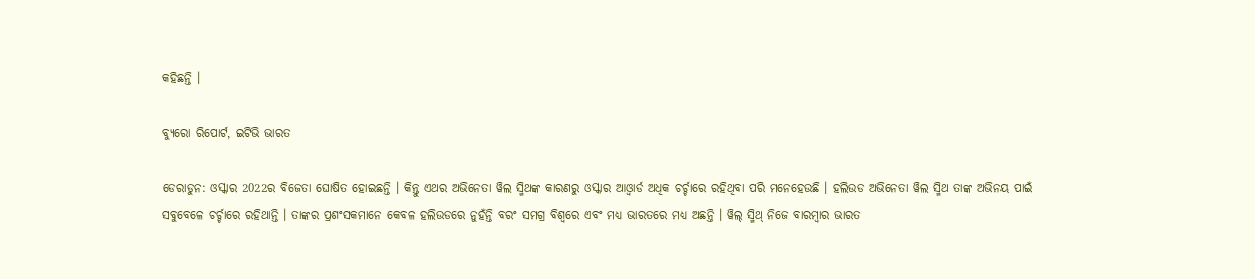କହିଛନ୍ତି ।

ବ୍ୟୁରୋ ରିପୋର୍ଟ, ଇଟିଭି ଭାରତ

ଡେରାଡୁନ: ଓସ୍କାର 2022ର ବିଜେତା ଘୋଷିତ ହୋଇଛନ୍ତି । କିନ୍ତୁ ଏଥର ଅଭିନେତା ୱିଲ ସ୍ମିଥଙ୍କ କାରଣରୁ ଓସ୍କାର ଆଓ୍ବାର୍ଡ ଅଧିକ ଚର୍ଚ୍ଚାରେ ରହିଥିବା ପରି ମନେହେଉଛି । ହଲିଉଡ ଅଭିନେତା ୱିଲ ସ୍ମିଥ ତାଙ୍କ ଅଭିନୟ ପାଇଁ ସବୁବେଳେ ଚର୍ଚ୍ଚାରେ ରହିଥାନ୍ତି । ତାଙ୍କର ପ୍ରଶଂସକମାନେ କେବଳ ହଲିଉଡରେ ନୁହଁନ୍ତି ବରଂ ସମଗ୍ର ବିଶ୍ୱରେ ଏବଂ ମଧ୍ୟ ଭାରତରେ ମଧ୍ୟ ଅଛନ୍ତି । ୱିଲ୍ ସ୍ମିଥ୍ ନିଜେ ବାରମ୍ବାର ଭାରତ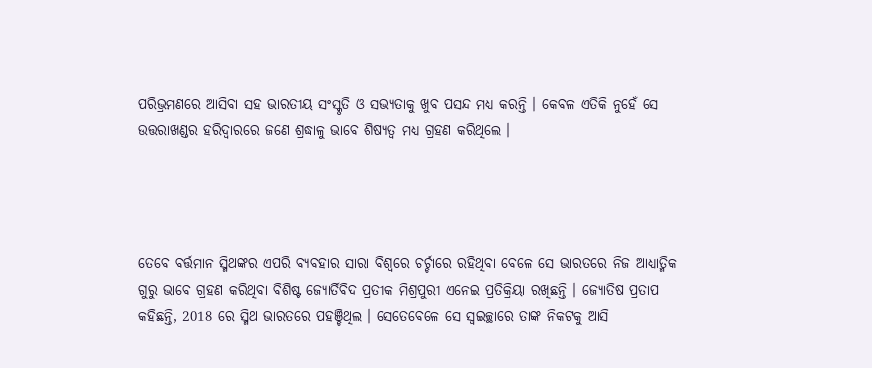ପରିଭ୍ରମଣରେ ଆସିବା ସହ ଭାରତୀୟ ସଂସ୍କୃତି ଓ ସଭ୍ୟତାକୁ ଖୁବ ପସନ୍ଦ ମଧ୍ୟ କରନ୍ତି । କେବଳ ଏତିକି ନୁହେଁ ସେ ଉତ୍ତରାଖଣ୍ଡର ହରିଦ୍ୱାରରେ ଜଣେ ଶ୍ରଦ୍ଧାଳୁ ଭାବେ ଶିଷ୍ୟତ୍ବ ମଧ୍ୟ ଗ୍ରହଣ କରିଥିଲେ ।




ତେବେ ବର୍ତ୍ତମାନ ସ୍ମିଥଙ୍କର ଏପରି ବ୍ୟବହାର ସାରା ବିଶ୍ବରେ ଚର୍ଚ୍ଚାରେ ରହିଥିବା ବେଳେ ସେ ଭାରତରେ ନିଜ ଆଧ୍ୟାତ୍ମିକ ଗୁରୁ ଭାବେ ଗ୍ରହଣ କରିଥିବା ବିଶିଷ୍ଟ ଜ୍ୟୋର୍ତିବିଦ ପ୍ରତୀକ ମିଶ୍ରପୁରୀ ଏନେଇ ପ୍ରତିକ୍ରିୟା ରଖିଛନ୍ତି । ଜ୍ୟୋତିଷ ପ୍ରତାପ କହିଛନ୍ତି, 2018 ରେ ସ୍ମିଥ ଭାରତରେ ପହଞ୍ଚିଥିଲ । ସେତେବେଳେ ସେ ସ୍ବଇଚ୍ଛାରେ ତାଙ୍କ ନିକଟକୁ ଆସି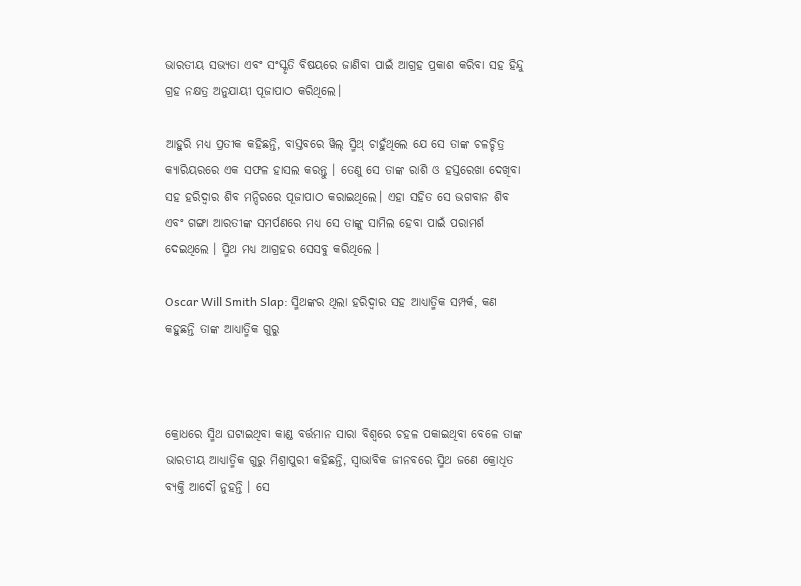ଭାରତୀୟ ସଭ୍ୟତା ଏବଂ ସଂସ୍କୃତି ବିଷୟରେ ଜାଣିବା ପାଇଁ ଆଗ୍ରହ ପ୍ରକାଶ କରିବା ସହ ହିନ୍ଦୁ ଗ୍ରହ ନକ୍ଷତ୍ର ଅନୁଯାୟୀ ପୂଜାପାଠ କରିଥିଲେ।

ଆହୁରି ମଧ୍ୟ ପ୍ରତୀକ କହିଛନ୍ତି, ବାସ୍ତବରେ ୱିଲ୍ ସ୍ମିଥ୍ ଚାହୁଁଥିଲେ ଯେ ସେ ତାଙ୍କ ଚଳଚ୍ଚିତ୍ର କ୍ୟାରିୟରରେ ଏକ ସଫଳ ହାସଲ କରନ୍ତୁ । ତେଣୁ ସେ ତାଙ୍କ ରାଶି ଓ ହସ୍ତରେଖା ଦେଖିବା ସହ ହରିଦ୍ୱାର ଶିବ ମନ୍ଦିରରେ ପୂଜାପାଠ କରାଇଥିଲେ। ଏହା ସହିତ ସେ ଭଗବାନ ଶିବ ଏବଂ ଗଙ୍ଗା ଆରତୀଙ୍କ ସମର୍ପଣରେ ମଧ୍ୟ ସେ ତାଙ୍କୁ ସାମିଲ ହେବା ପାଇଁ ପରାମର୍ଶ ଦେଇଥିଲେ । ସ୍ମିଥ ମଧ୍ୟ ଆଗ୍ରହର ସେସବୁ କରିଥିଲେ ।

Oscar Will Smith Slap: ସ୍ମିଥଙ୍କର ଥିଲା ହରିଦ୍ବାର ସହ ଆଧ୍ୟାତ୍ମିକ ସମ୍ପର୍କ, କଣ କହୁଛନ୍ତି ତାଙ୍କ ଆଧ୍ୟାତ୍ମିକ ଗୁରୁ



କ୍ରୋଧରେ ସ୍ମିଥ ଘଟାଇଥିବା କାଣ୍ଡ ବର୍ତ୍ତମାନ ସାରା ବିଶ୍ବରେ ଚହଳ ପକାଇଥିବା ବେଳେ ତାଙ୍କ ଭାରତୀୟ ଆଧ୍ୟାତ୍ମିକ ଗୁରୁ ମିଶ୍ରାପୁରୀ କହିଛନ୍ତି, ସ୍ବାଭାବିକ ଜୀନବରେ ସ୍ମିଥ ଜଣେ କ୍ରୋଧିତ ବ୍ୟକ୍ତି ଆଦୌ ନୁହନ୍ତି । ସେ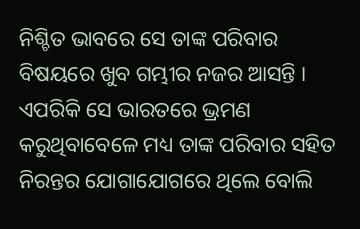ନିଶ୍ଚିତ ଭାବରେ ସେ ତାଙ୍କ ପରିବାର ବିଷୟରେ ଖୁବ ଗମ୍ଭୀର ନଜର ଆସନ୍ତି । ଏପରିକି ସେ ଭାରତରେ ଭ୍ରମଣ କରୁଥିବାବେଳେ ମଧ୍ୟ ତାଙ୍କ ପରିବାର ସହିତ ନିରନ୍ତର ଯୋଗାଯୋଗରେ ଥିଲେ ବୋଲି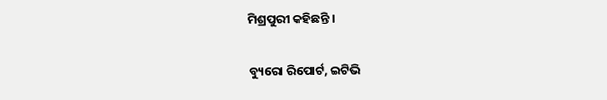ମିଶ୍ରପୁରୀ କହିଛନ୍ତି ।

ବ୍ୟୁରୋ ରିପୋର୍ଟ, ଇଟିଭି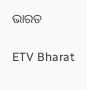ଭାରତ

ETV Bharat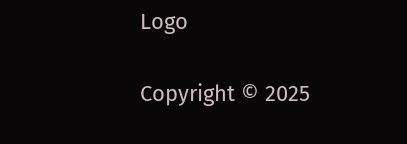Logo

Copyright © 2025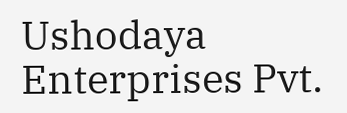Ushodaya Enterprises Pvt.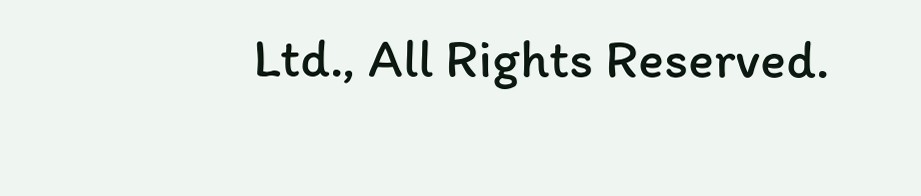Ltd., All Rights Reserved.